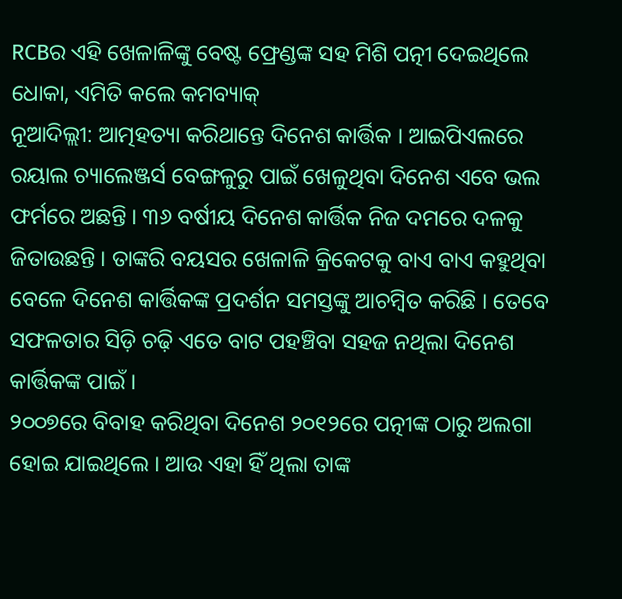RCBର ଏହି ଖେଳାଳିଙ୍କୁ ବେଷ୍ଟ ଫ୍ରେଣ୍ଡଙ୍କ ସହ ମିଶି ପତ୍ନୀ ଦେଇଥିଲେ ଧୋକା, ଏମିତି କଲେ କମବ୍ୟାକ୍
ନୂଆଦିଲ୍ଲୀ: ଆତ୍ମହତ୍ୟା କରିଥାନ୍ତେ ଦିନେଶ କାର୍ତ୍ତିକ । ଆଇପିଏଲରେ ରୟାଲ ଚ୍ୟାଲେଞ୍ଜର୍ସ ବେଙ୍ଗଳୁରୁ ପାଇଁ ଖେଳୁଥିବା ଦିନେଶ ଏବେ ଭଲ ଫର୍ମରେ ଅଛନ୍ତି । ୩୬ ବର୍ଷୀୟ ଦିନେଶ କାର୍ତ୍ତିକ ନିଜ ଦମରେ ଦଳକୁ ଜିତାଉଛନ୍ତି । ତାଙ୍କରି ବୟସର ଖେଳାଳି କ୍ରିକେଟକୁ ବାଏ ବାଏ କହୁଥିବା ବେଳେ ଦିନେଶ କାର୍ତ୍ତିକଙ୍କ ପ୍ରଦର୍ଶନ ସମସ୍ତଙ୍କୁ ଆଚମ୍ବିତ କରିଛି । ତେବେ ସଫଳତାର ସିଡ଼ି ଚଢ଼ି ଏତେ ବାଟ ପହଞ୍ଚିବା ସହଜ ନଥିଲା ଦିନେଶ କାର୍ତ୍ତିକଙ୍କ ପାଇଁ ।
୨୦୦୭ରେ ବିବାହ କରିଥିବା ଦିନେଶ ୨୦୧୨ରେ ପତ୍ନୀଙ୍କ ଠାରୁ ଅଲଗା ହୋଇ ଯାଇଥିଲେ । ଆଉ ଏହା ହିଁ ଥିଲା ତାଙ୍କ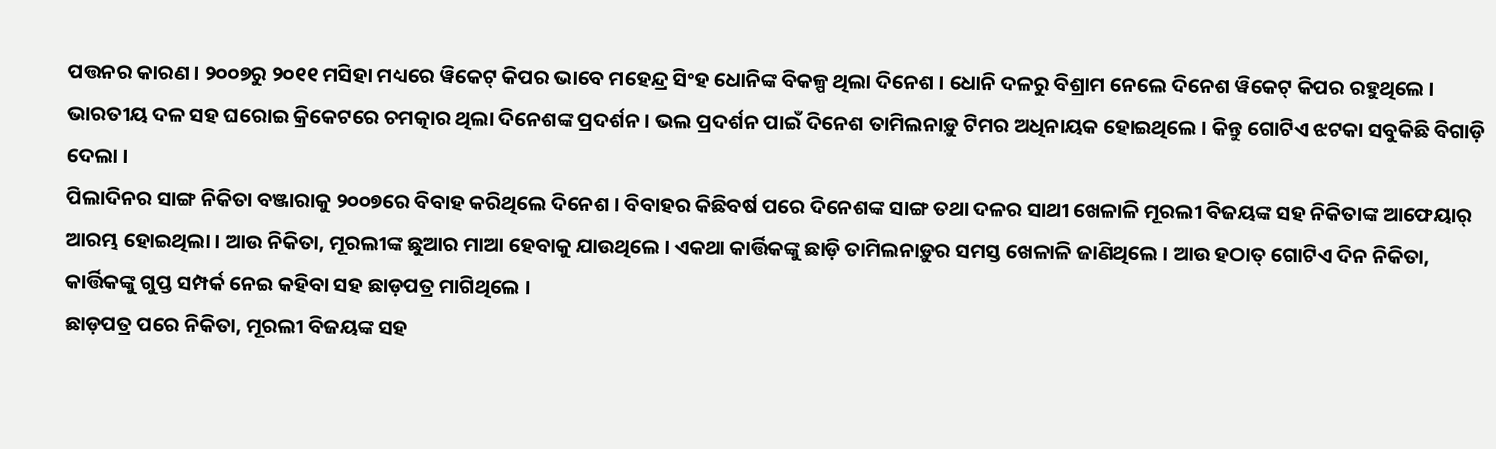ପତ୍ତନର କାରଣ । ୨୦୦୭ରୁ ୨୦୧୧ ମସିହା ମଧ୍ୟରେ ୱିକେଟ୍ କିପର ଭାବେ ମହେନ୍ଦ୍ର ସିଂହ ଧୋନିଙ୍କ ବିକଳ୍ପ ଥିଲା ଦିନେଶ । ଧୋନି ଦଳରୁ ବିଶ୍ରାମ ନେଲେ ଦିନେଶ ୱିକେଟ୍ କିପର ରହୁଥିଲେ । ଭାରତୀୟ ଦଳ ସହ ଘରୋଇ କ୍ରିକେଟରେ ଚମତ୍କାର ଥିଲା ଦିନେଶଙ୍କ ପ୍ରଦର୍ଶନ । ଭଲ ପ୍ରଦର୍ଶନ ପାଇଁ ଦିନେଶ ତାମିଲନାଡ଼ୁ ଟିମର ଅଧିନାୟକ ହୋଇଥିଲେ । କିନ୍ତୁ ଗୋଟିଏ ଝଟକା ସବୁକିଛି ବିଗାଡ଼ି ଦେଲା ।
ପିଲାଦିନର ସାଙ୍ଗ ନିକିତା ବଞ୍ଜାରାକୁ ୨୦୦୭ରେ ବିବାହ କରିଥିଲେ ଦିନେଶ । ବିବାହର କିଛିବର୍ଷ ପରେ ଦିନେଶଙ୍କ ସାଙ୍ଗ ତଥା ଦଳର ସାଥୀ ଖେଳାଳି ମୂରଲୀ ବିଜୟଙ୍କ ସହ ନିକିତାଙ୍କ ଆଫେୟାର୍ ଆରମ୍ଭ ହୋଇଥିଲା । ଆଉ ନିକିତା, ମୂରଲୀଙ୍କ ଛୁଆର ମାଆ ହେବାକୁ ଯାଉଥିଲେ । ଏକଥା କାର୍ତ୍ତିକଙ୍କୁ ଛାଡ଼ି ତାମିଲନାଡ଼ୁର ସମସ୍ତ ଖେଳାଳି ଜାଣିଥିଲେ । ଆଉ ହଠାତ୍ ଗୋଟିଏ ଦିନ ନିକିତା, କାର୍ତ୍ତିକଙ୍କୁ ଗୁପ୍ତ ସମ୍ପର୍କ ନେଇ କହିବା ସହ ଛାଡ଼ପତ୍ର ମାଗିଥିଲେ ।
ଛାଡ଼ପତ୍ର ପରେ ନିକିତା, ମୂରଲୀ ବିଜୟଙ୍କ ସହ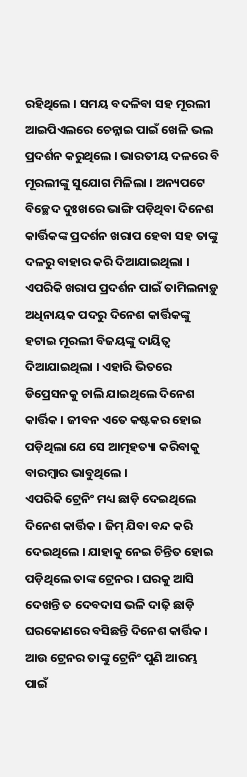ରହିଥିଲେ । ସମୟ ବଦଳିବା ସହ ମୂରଲୀ ଆଇପିଏଲରେ ଚେନ୍ନାଇ ପାଇଁ ଖେଳି ଭଲ ପ୍ରଦର୍ଶନ କରୁଥିଲେ । ଭାରତୀୟ ଦଳରେ ବି ମୂରଲୀଙ୍କୁ ସୁଯୋଗ ମିଳିଲା । ଅନ୍ୟପଟେ ବିଚ୍ଛେଦ ଦୁଃଖରେ ଭାଙ୍ଗି ପଡ଼ିଥିବା ଦିନେଶ କାର୍ତ୍ତିକଙ୍କ ପ୍ରଦର୍ଶନ ଖରାପ ହେବା ସହ ତାଙ୍କୁ ଦଳରୁ ବାହାର କରି ଦିଆଯାଇଥିଲା । ଏପରିକି ଖରାପ ପ୍ରଦର୍ଶନ ପାଇଁ ତାମିଲନାଡ଼ୁ ଅଧିନାୟକ ପଦରୁ ଦିନେଶ କାର୍ତ୍ତିକଙ୍କୁ ହଟାଇ ମୂରଲୀ ବିଜୟଙ୍କୁ ଦାୟିତ୍ୱ ଦିଆଯାଇଥିଲା । ଏହାରି ଭିତରେ ଡିପ୍ରେସନକୁ ଚାଲି ଯାଇଥିଲେ ଦିନେଶ କାର୍ତ୍ତିକ । ଜୀବନ ଏତେ କଷ୍ଟକର ହୋଇ ପଡ଼ିଥିଲା ଯେ ସେ ଆତ୍ମହତ୍ୟା କରିବାକୁ ବାରମ୍ବାର ଭାବୁଥିଲେ ।
ଏପରିକି ଟ୍ରେନିଂ ମଧ୍ୟ ଛାଡ଼ି ଦେଇଥିଲେ ଦିନେଶ କାର୍ତ୍ତିକ । ଜିମ୍ ଯିବା ବନ୍ଦ କରି ଦେଇଥିଲେ । ଯାହାକୁ ନେଇ ଚିନ୍ତିତ ହୋଇ ପଡ଼ିଥିଲେ ତାଙ୍କ ଟ୍ରେନର । ଘରକୁ ଆସି ଦେଖନ୍ତି ତ ଦେବଦାସ ଭଳି ଦାଢ଼ି ଛାଡ଼ି ଘରକୋଣରେ ବସିଛନ୍ତି ଦିନେଶ କାର୍ତ୍ତିକ । ଆଉ ଟ୍ରେନର ତାଙ୍କୁ ଟ୍ରେନିଂ ପୁଣି ଆରମ୍ଭ ପାଇଁ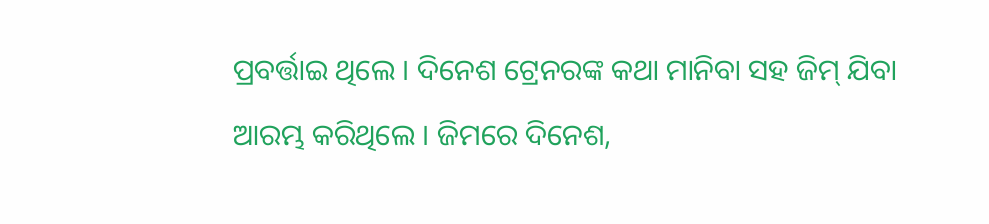ପ୍ରବର୍ତ୍ତାଇ ଥିଲେ । ଦିନେଶ ଟ୍ରେନରଙ୍କ କଥା ମାନିବା ସହ ଜିମ୍ ଯିବା ଆରମ୍ଭ କରିଥିଲେ । ଜିମରେ ଦିନେଶ,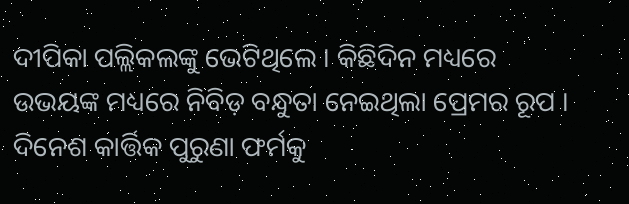ଦୀପିକା ପଲ୍ଲିକଲଙ୍କୁ ଭେଟିଥିଲେ । କିଛିଦିନ ମଧ୍ୟରେ ଉଭୟଙ୍କ ମଧ୍ୟରେ ନିବିଡ଼ ବନ୍ଧୁତା ନେଇଥିଲା ପ୍ରେମର ରୂପ । ଦିନେଶ କାର୍ତ୍ତିକ ପୁରୁଣା ଫର୍ମକୁ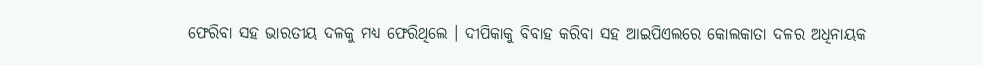ଫେରିବା ସହ ଭାରତୀୟ ଦଳକୁ ମଧ୍ୟ ଫେରିଥିଲେ । ଦୀପିକାକୁ ବିବାହ କରିବା ସହ ଆଇପିଏଲରେ କୋଲକାତା ଦଳର ଅଧିନାୟକ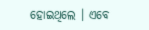ହୋଇଥିଲେ । ଏବେ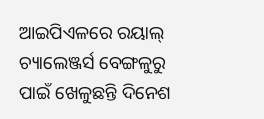ଆଇପିଏଳରେ ରୟାଲ୍ ଚ୍ୟାଲେଞ୍ଜର୍ସ ବେଙ୍ଗଳୁରୁ ପାଇଁ ଖେଳୁଛନ୍ତି ଦିନେଶ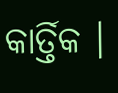କାର୍ତ୍ତିକ ।